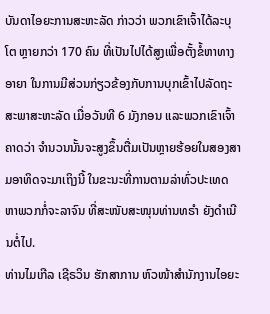ບັນດາໄອຍະການສະຫະລັດ ກ່າວວ່າ ພວກເຂົາເຈົ້າໄດ້ລະບຸໂຕ ຫຼາຍກວ່າ 170 ຄົນ ທີ່ເປັນໄປໄດ້ສູງເພື່ອຕັ້ງຂໍ້ຫາທາງອາຍາ ໃນການມີສ່ວນກ່ຽວຂ້ອງກັບການບຸກເຂົ້າໄປລັດຖະສະພາສະຫະລັດ ເມື່ອວັນທີ 6 ມັງກອນ ແລະພວກເຂົາເຈົ້າ ຄາດວ່າ ຈຳນວນນັ້ນຈະສູງຂຶ້ນຕື່ມເປັນຫຼາຍຮ້ອຍໃນສອງສາມອາທິດຈະມາເຖິງນີ້ ໃນຂະນະທີ່ການຕາມລ່າທົ່ວປະເທດ ຫາພວກກໍ່ຈະລາຈົນ ທີ່ສະໜັບສະໜຸນທ່ານທຣຳ ຍັງດຳເນີນຕໍ່ໄປ.
ທ່ານໄມເກີລ ເຊີຣວິນ ຮັກສາການ ຫົວໜ້າສຳນັກງານໄອຍະ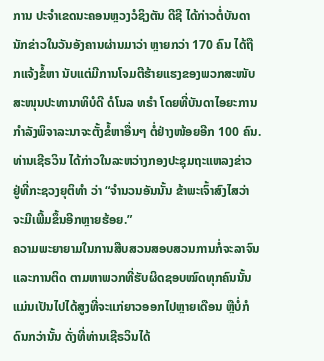ການ ປະຈຳເຂດນະຄອນຫຼວງວໍຊິງຕັນ ດີຊີ ໄດ້ກ່າວຕໍ່ບັນດານັກຂ່າວໃນວັນອັງຄານຜ່ານມາວ່າ ຫຼາຍກວ່າ 170 ຄົນ ໄດ້ຖືກແຈ້ງຂໍ້ຫາ ນັບແຕ່ມີການໂຈມຕີຮ້າຍແຮງຂອງພວກສະໜັບສະໜຸນປະທານາທິບໍດີ ດໍໂນລ ທຣຳ ໂດຍທີ່ບັນດາໄອຍະການ ກຳລັງພິຈາລະນາຈະຕັ້ງຂໍ້ຫາອື່ນໆ ຕໍ່ຢ່າງໜ້ອຍອີກ 100 ຄົນ.
ທ່ານເຊີຣວິນ ໄດ້ກ່າວໃນລະຫວ່າງກອງປະຊຸມຖະແຫລງຂ່າວ ຢູ່ທີ່ກະຊວງຍຸຕິທຳ ວ່າ “ຈຳນວນອັນນັ້ນ ຂ້າພະເຈົ້າສົງໄສວ່າ ຈະມີເພີ້ມຂຶ້ນອີກຫຼາຍຮ້ອຍ.”
ຄວາມພະຍາຍາມໃນການສືບສວນສອບສວນການກໍ່ຈະລາຈົນ ແລະການຕິດ ຕາມຫາພວກທີ່ຮັບຜິດຊອບໝົດທຸກຄົນນັ້ນ ແມ່ນເປັນໄປໄດ້ສູງທີ່ຈະແກ່ຍາວອອກໄປຫຼາຍເດືອນ ຫຼືບໍ່ກໍດົນກວ່ານັ້ນ ດັ່ງທີ່ທ່ານເຊີຣວິນໄດ້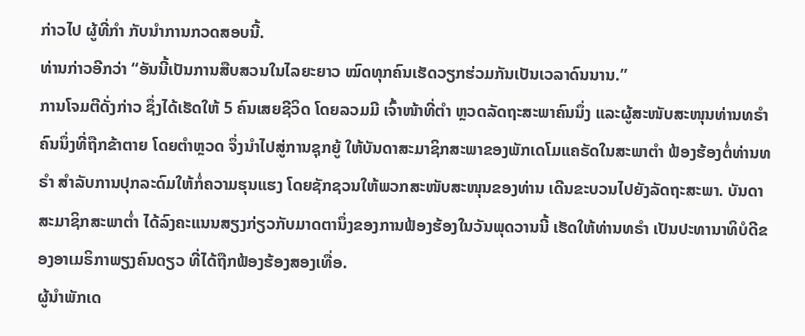ກ່າວໄປ ຜູ້ທີ່ກຳ ກັບນຳການກວດສອບນີ້.
ທ່ານກ່າວອີກວ່າ “ອັນນີ້ເປັນການສືບສວນໃນໄລຍະຍາວ ໝົດທຸກຄົນເຮັດວຽກຮ່ວມກັນເປັນເວລາດົນນານ.”
ການໂຈມຕີດັ່ງກ່າວ ຊຶ່ງໄດ້ເຮັດໃຫ້ 5 ຄົນເສຍຊີວິດ ໂດຍລວມມີ ເຈົ້າໜ້າທີ່ຕຳ ຫຼວດລັດຖະສະພາຄົນນຶ່ງ ແລະຜູ້ສະໜັບສະໜຸນທ່ານທຣຳຄົນນຶ່ງທີ່ຖືກຂ້າຕາຍ ໂດຍຕຳຫຼວດ ຈຶ່ງນຳໄປສູ່ການຊຸກຍູ້ ໃຫ້ບັນດາສະມາຊິກສະພາຂອງພັກເດໂມແຄຣັດໃນສະພາຕຳ ຟ້ອງຮ້ອງຕໍ່ທ່ານທຣຳ ສຳລັບການປຸກລະດົມໃຫ້ກໍ່ຄວາມຮຸນແຮງ ໂດຍຊັກຊວນໃຫ້ພວກສະໜັບສະໜຸນຂອງທ່ານ ເດີນຂະບວນໄປຍັງລັດຖະສະພາ. ບັນດາສະມາຊິກສະພາຕ່ຳ ໄດ້ລົງຄະແນນສຽງກ່ຽວກັບມາດຕານຶ່ງຂອງການຟ້ອງຮ້ອງໃນວັນພຸດວານນີ້ ເຮັດໃຫ້ທ່ານທຣຳ ເປັນປະທານາທິບໍດີຂອງອາເມຣິກາພຽງຄົນດຽວ ທີ່ໄດ້ຖືກຟ້ອງຮ້ອງສອງເທື່ອ.
ຜູ້ນຳພັກເດ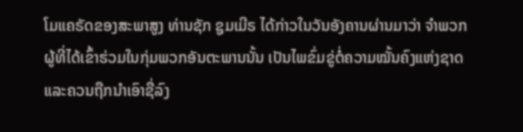ໂມແຄຣັດຂອງສະພາສູງ ທ່ານຊັກ ຊູມເມີຣ ໄດ້ກ່າວໃນວັນອັງຄານຜ່ານມາວ່າ ຈຳພວກຜູ້ທີ່ໄດ້ເຂົ້າຮ່ວມໃນກຸ່ມພວກອັນຕະພານນັ້ນ ເປັນໄພຂົ່ມຂູ່ຕໍ່ຄວາມໝັ້ນຄົງແຫ່ງຊາດ ແລະຄວນຖືກນຳເອົາຊື່ລົງ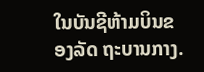ໃນບັນຊີຫ້າມບິນຂອງລັດ ຖະບານກາງ.